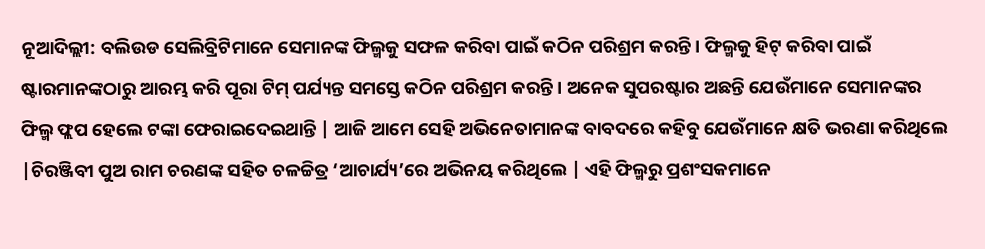ନୂଆଦିଲ୍ଲୀ: ବଲିଉଡ ସେଲିବ୍ରିଟିମାନେ ସେମାନଙ୍କ ଫିଲ୍ମକୁ ସଫଳ କରିବା ପାଇଁ କଠିନ ପରିଶ୍ରମ କରନ୍ତି। ଫିଲ୍ମକୁ ହିଟ୍ କରିବା ପାଇଁ ଷ୍ଟାରମାନଙ୍କଠାରୁ ଆରମ୍ଭ କରି ପୂରା ଟିମ୍ ପର୍ଯ୍ୟନ୍ତ ସମସ୍ତେ କଠିନ ପରିଶ୍ରମ କରନ୍ତି। ଅନେକ ସୁପରଷ୍ଟାର ଅଛନ୍ତି ଯେଉଁମାନେ ସେମାନଙ୍କର ଫିଲ୍ମ ଫ୍ଲପ ହେଲେ ଟଙ୍କା ଫେରାଇଦେଇଥାନ୍ତି | ଆଜି ଆମେ ସେହି ଅଭିନେତାମାନଙ୍କ ବାବଦରେ କହିବୁ ଯେଉଁମାନେ କ୍ଷତି ଭରଣା କରିଥିଲେ |ଚିରଞ୍ଜିବୀ ପୁଅ ରାମ ଚରଣଙ୍କ ସହିତ ଚଳଚ୍ଚିତ୍ର ‘ଆଚାର୍ଯ୍ୟ’ରେ ଅଭିନୟ କରିଥିଲେ | ଏହି ଫିଲ୍ମରୁ ପ୍ରଶଂସକମାନେ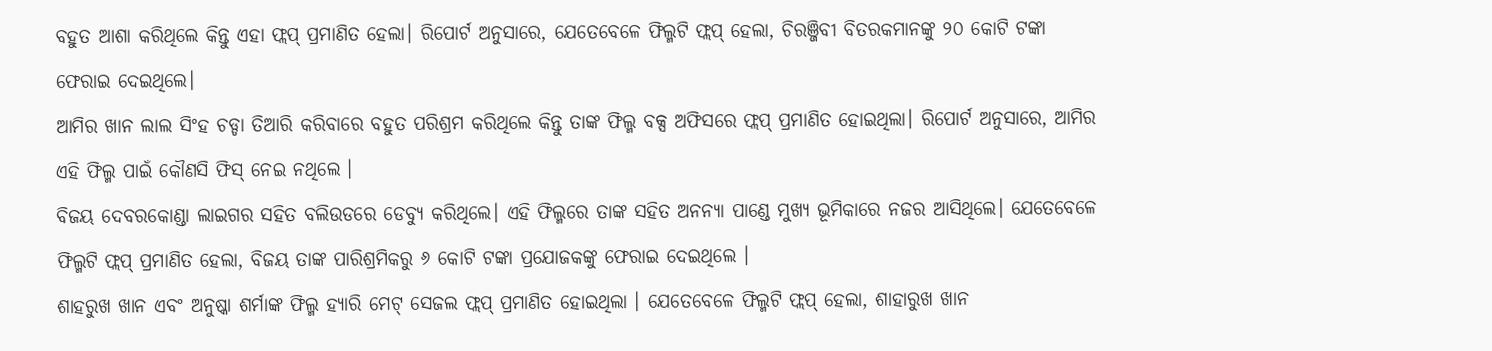ବହୁତ ଆଶା କରିଥିଲେ କିନ୍ତୁ ଏହା ଫ୍ଲପ୍ ପ୍ରମାଣିତ ହେଲା। ରିପୋର୍ଟ ଅନୁସାରେ, ଯେତେବେଳେ ଫିଲ୍ମଟି ଫ୍ଲପ୍ ହେଲା, ଚିରଞ୍ଜିବୀ ବିତରକମାନଙ୍କୁ ୨୦ କୋଟି ଟଙ୍କା ଫେରାଇ ଦେଇଥିଲେ।
ଆମିର ଖାନ ଲାଲ ସିଂହ ଚଡ୍ଡା ତିଆରି କରିବାରେ ବହୁତ ପରିଶ୍ରମ କରିଥିଲେ କିନ୍ତୁ ତାଙ୍କ ଫିଲ୍ମ ବକ୍ସ ଅଫିସରେ ଫ୍ଲପ୍ ପ୍ରମାଣିତ ହୋଇଥିଲା। ରିପୋର୍ଟ ଅନୁସାରେ, ଆମିର ଏହି ଫିଲ୍ମ ପାଇଁ କୌଣସି ଫିସ୍ ନେଇ ନଥିଲେ ।
ବିଜୟ ଦେବରକୋଣ୍ଡା ଲାଇଗର ସହିତ ବଲିଉଡରେ ଡେବ୍ୟୁ କରିଥିଲେ। ଏହି ଫିଲ୍ମରେ ତାଙ୍କ ସହିତ ଅନନ୍ୟା ପାଣ୍ଡେ ମୁଖ୍ୟ ଭୂମିକାରେ ନଜର ଆସିଥିଲେ। ଯେତେବେଳେ ଫିଲ୍ମଟି ଫ୍ଲପ୍ ପ୍ରମାଣିତ ହେଲା, ବିଜୟ ତାଙ୍କ ପାରିଶ୍ରମିକରୁ ୬ କୋଟି ଟଙ୍କା ପ୍ରଯୋଜକଙ୍କୁ ଫେରାଇ ଦେଇଥିଲେ ।
ଶାହରୁଖ ଖାନ ଏବଂ ଅନୁଷ୍କା ଶର୍ମାଙ୍କ ଫିଲ୍ମ ହ୍ୟାରି ମେଟ୍ ସେଜଲ ଫ୍ଲପ୍ ପ୍ରମାଣିତ ହୋଇଥିଲା । ଯେତେବେଳେ ଫିଲ୍ମଟି ଫ୍ଲପ୍ ହେଲା, ଶାହାରୁଖ ଖାନ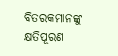ବିତରକମାନଙ୍କୁ କ୍ଷତିପୂରଣ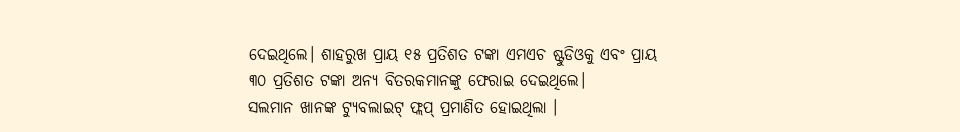ଦେଇଥିଲେ। ଶାହରୁଖ ପ୍ରାୟ ୧୫ ପ୍ରତିଶତ ଟଙ୍କା ଏମଏଚ ଷ୍ଟୁଡିଓକୁ ଏବଂ ପ୍ରାୟ ୩୦ ପ୍ରତିଶତ ଟଙ୍କା ଅନ୍ୟ ବିତରକମାନଙ୍କୁ ଫେରାଇ ଦେଇଥିଲେ।
ସଲମାନ ଖାନଙ୍କ ଟ୍ୟୁବଲାଇଟ୍ ଫ୍ଲପ୍ ପ୍ରମାଣିତ ହୋଇଥିଲା ।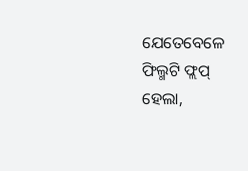ଯେତେବେଳେ ଫିଲ୍ମଟି ଫ୍ଲପ୍ ହେଲା,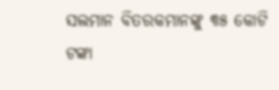ସଲମାନ ବିତରକମାନଙ୍କୁ ୩୫ କୋଟି ଟଙ୍କା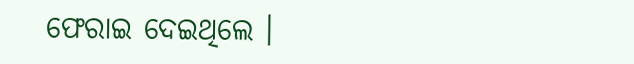ଫେରାଇ ଦେଇଥିଲେ ।